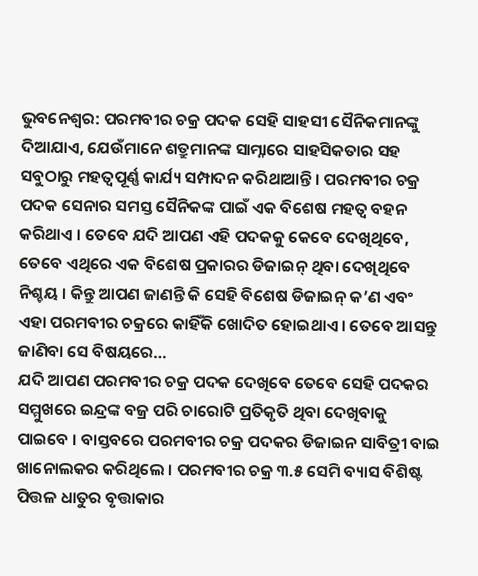ଭୁବନେଶ୍ଵର: ପରମବୀର ଚକ୍ର ପଦକ ସେହି ସାହସୀ ସୈନିକମାନଙ୍କୁ ଦିଆଯାଏ, ଯେଉଁମାନେ ଶତ୍ରୁମାନଙ୍କ ସାମ୍ନାରେ ସାହସିକତାର ସହ ସବୁଠାରୁ ମହତ୍ଵପୂର୍ଣ୍ଣ କାର୍ଯ୍ୟ ସମ୍ପାଦନ କରିଥାଆନ୍ତି । ପରମବୀର ଚକ୍ର ପଦକ ସେନାର ସମସ୍ତ ସୈନିକଙ୍କ ପାଇଁ ଏକ ବିଶେଷ ମହତ୍ଵ ବହନ କରିଥାଏ । ତେବେ ଯଦି ଆପଣ ଏହି ପଦକକୁ କେବେ ଦେଖିଥିବେ, ତେବେ ଏଥିରେ ଏକ ବିଶେଷ ପ୍ରକାରର ଡିଜାଇନ୍ ଥିବା ଦେଖିଥିବେ ନିଶ୍ଚୟ । କିନ୍ତୁ ଆପଣ ଜାଣନ୍ତି କି ସେହି ବିଶେଷ ଡିଜାଇନ୍ କ’ଣ ଏବଂ ଏହା ପରମବୀର ଚକ୍ରରେ କାହିଁକି ଖୋଦିତ ହୋଇଥାଏ । ତେବେ ଆସନ୍ତୁ ଜାଣିବା ସେ ବିଷୟରେ…
ଯଦି ଆପଣ ପରମବୀର ଚକ୍ର ପଦକ ଦେଖିବେ ତେବେ ସେହି ପଦକର ସମ୍ମୁଖରେ ଇନ୍ଦ୍ରଙ୍କ ବଜ୍ର ପରି ଚାରୋଟି ପ୍ରତିକୃତି ଥିବା ଦେଖିବାକୁ ପାଇବେ । ବାସ୍ତବରେ ପରମବୀର ଚକ୍ର ପଦକର ଡିଜାଇନ ସାବିତ୍ରୀ ବାଇ ଖାନୋଲକର କରିଥିଲେ । ପରମବୀର ଚକ୍ର ୩.୫ ସେମି ବ୍ୟାସ ବିଶିଷ୍ଟ ପିତ୍ତଳ ଧାତୁର ବୃତ୍ତାକାର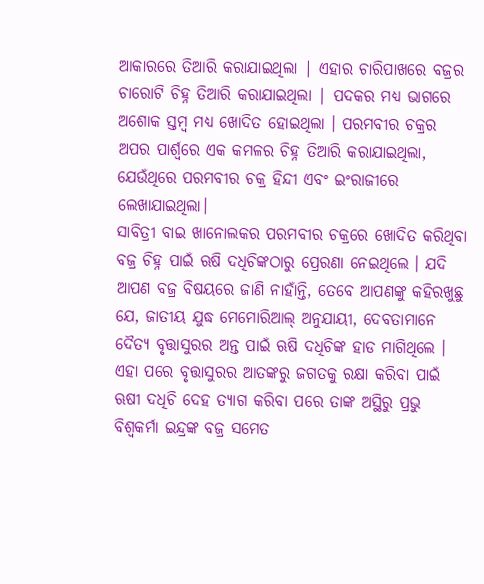ଆକାରରେ ତିଆରି କରାଯାଇଥିଲା | ଏହାର ଚାରିପାଖରେ ବଜ୍ରର ଚାରୋଟି ଚିହ୍ନ ତିଆରି କରାଯାଇଥିଲା | ପଦକର ମଧ୍ୟ ଭାଗରେ ଅଶୋକ ସ୍ତମ୍ବ ମଧ୍ୟ ଖୋଦିତ ହୋଇଥିଲା । ପରମବୀର ଚକ୍ରର ଅପର ପାର୍ଶ୍ୱରେ ଏକ କମଳର ଚିହ୍ନ ତିଆରି କରାଯାଇଥିଲା, ଯେଉଁଥିରେ ପରମବୀର ଚକ୍ର ହିନ୍ଦୀ ଏବଂ ଇଂରାଜୀରେ ଲେଖାଯାଇଥିଲା।
ସାବିତ୍ରୀ ବାଇ ଖାନୋଲକର ପରମବୀର ଚକ୍ରରେ ଖୋଦିତ କରିଥିବା ବଜ୍ର ଚିହ୍ନ ପାଇଁ ଋଷି ଦଧିଚିଙ୍କଠାରୁ ପ୍ରେରଣା ନେଇଥିଲେ । ଯଦି ଆପଣ ବଜ୍ର ବିଷୟରେ ଜାଣି ନାହାଁନ୍ତି, ତେବେ ଆପଣଙ୍କୁ କହିରଖୁଛୁ ଯେ, ଜାତୀୟ ଯୁଦ୍ଧ ମେମୋରିଆଲ୍ ଅନୁଯାୟୀ, ଦେବତାମାନେ ଦୈତ୍ୟ ବୃତ୍ତାସୁରର ଅନ୍ତ ପାଇଁ ଋଷି ଦଧିଚିଙ୍କ ହାଡ ମାଗିଥିଲେ । ଏହା ପରେ ବୃତ୍ତାସୁରର ଆତଙ୍କରୁ ଜଗତକୁ ରକ୍ଷା କରିବା ପାଇଁ ଋଷୀ ଦଧିଚି ଦେହ ତ୍ୟାଗ କରିବା ପରେ ତାଙ୍କ ଅସ୍ଥିରୁ ପ୍ରଭୁ ବିଶ୍ୱକର୍ମା ଇନ୍ଦ୍ରଙ୍କ ବଜ୍ର ସମେତ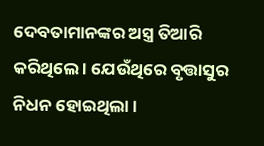ଦେବତାମାନଙ୍କର ଅସ୍ତ୍ର ତିଆରି କରିଥିଲେ । ଯେଉଁଥିରେ ବୃତ୍ତାସୁର ନିଧନ ହୋଇଥିଲା ।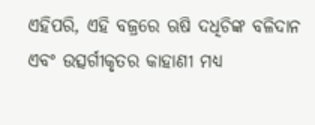ଏହିପରି, ଏହି ବଜ୍ରରେ ଋଷି ଦଧିଚିଙ୍କ ବଳିଦାନ ଏବଂ ଉତ୍ସର୍ଗୀକୃତର କାହାଣୀ ମଧ୍ୟ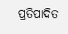ପ୍ରତିପାଦିତ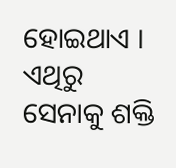ହୋଇଥାଏ । ଏଥିରୁ ସେନାକୁ ଶକ୍ତି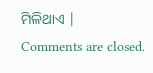ମିଳିଥାଏ |
Comments are closed.